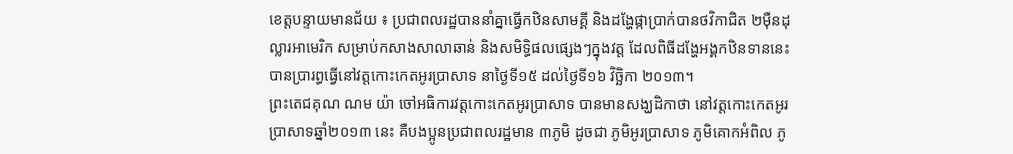ខេត្តបន្ទាយមានជ័យ ៖ ប្រជាពលរដ្ឋបាននាំគ្នាធ្វើកឋិនសាមគ្គី និងដង្ហែផ្កាប្រាក់បានថវិកាជិត ២ម៉ឺនដុល្លារអាមេរិក សម្រាប់កសាងសាលាឆាន់ និងសមិទ្ធិផលផ្សេងៗក្នុងវត្ត ដែលពិធីដង្ហែអង្គកឋិនទាននេះ បានប្រារព្ធធ្វើនៅវត្តកោះកេតអូរប្រាសាទ នាថ្ងៃទី១៥ ដល់ថ្ងៃទី១៦ វិច្ឆិកា ២០១៣។
ព្រះតេជគុណ ណម យ៉ា ចៅអធិការវត្តកោះកេតអូរប្រាសាទ បានមានសង្ឃដិកាថា នៅវត្តកោះកេតអូរប្រាសាទឆ្នាំ២០១៣ នេះ គឺបងប្អូនប្រជាពលរដ្ឋមាន ៣ភូមិ ដូចជា ភូមិអូរប្រាសាទ ភូមិគោកអំពិល ភូ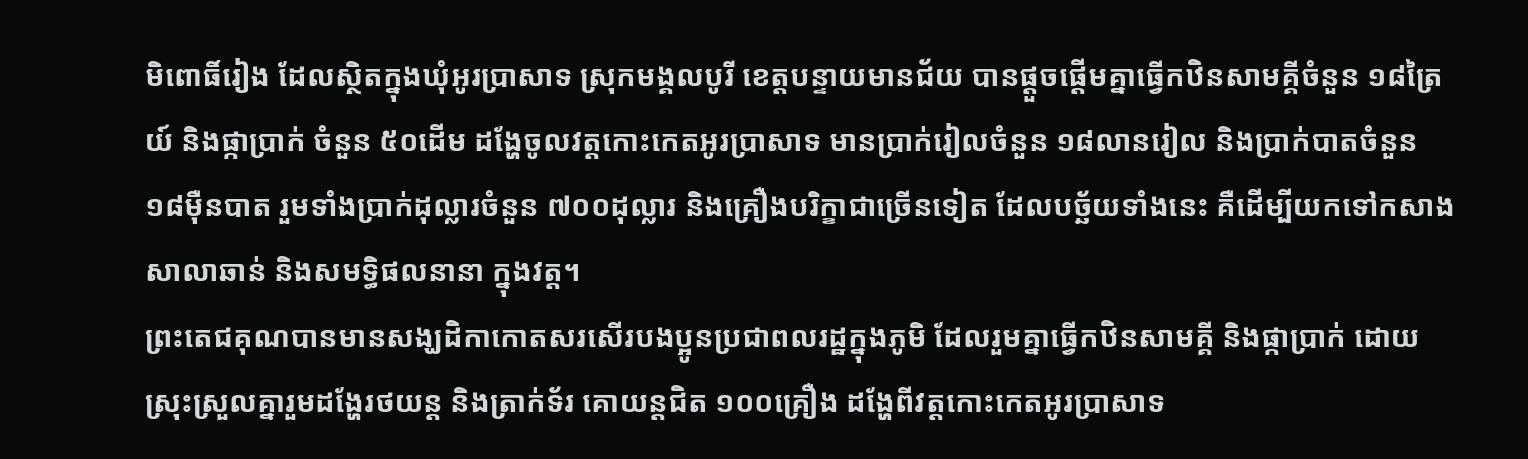មិពោធិ៍រៀង ដែលស្ថិតក្នុងឃុំអូរប្រាសាទ ស្រុកមង្គលបូរី ខេត្តបន្ទាយមានជ័យ បានផ្តួចផ្តើមគ្នាធ្វើកឋិនសាមគ្គីចំនួន ១៨ត្រៃយ៍ និងផ្កាប្រាក់ ចំនួន ៥០ដើម ដង្ហែចូលវត្តកោះកេតអូរប្រាសាទ មានប្រាក់រៀលចំនួន ១៨លានរៀល និងប្រាក់បាតចំនួន ១៨ម៉ឺនបាត រួមទាំងប្រាក់ដុល្លារចំនួន ៧០០ដុល្លារ និងគ្រឿងបរិក្ខាជាច្រើនទៀត ដែលបច្ឆ័យទាំងនេះ គឺដើម្បីយកទៅកសាងសាលាឆាន់ និងសមទ្ធិផលនានា ក្នុងវត្ត។
ព្រះតេជគុណបានមានសង្ឃដិកាកោតសរសើរបងប្អូនប្រជាពលរដ្ឋក្នុងភូមិ ដែលរួមគ្នាធ្វើកឋិនសាមគ្គី និងផ្កាប្រាក់ ដោយស្រុះស្រួលគ្នារួមដង្ហែរថយន្ត និងត្រាក់ទ័រ គោយន្តជិត ១០០គ្រឿង ដង្ហែពីវត្តកោះកេតអូរប្រាសាទ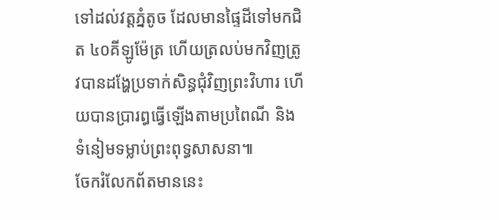ទៅដល់វត្តភ្នំតូច ដែលមានផ្ទៃដីទៅមកជិត ៤០គីឡូម៉ែត្រ ហើយត្រលប់មកវិញត្រូវបានដង្ហែប្រទាក់សិន្ធជុំវិញព្រះវិហារ ហើយបានប្រារព្ធធ្វើឡើងតាមប្រពៃណី និងទំនៀមទម្លាប់ព្រះពុទ្ធសាសនា៕
ចែករំលែកព័តមាននេះ